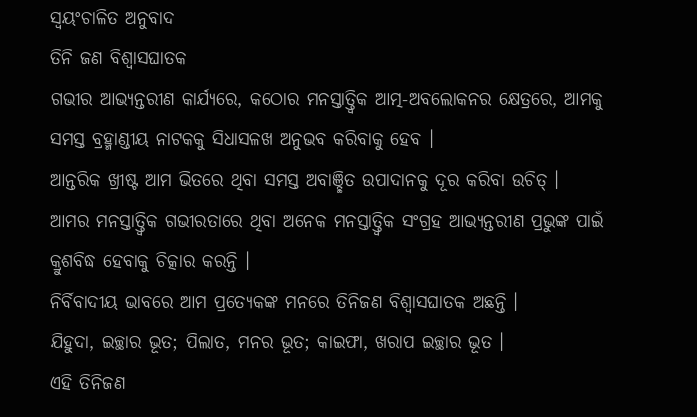ସ୍ୱୟଂଚାଳିତ ଅନୁବାଦ
ତିନି ଜଣ ବିଶ୍ୱାସଘାତକ
ଗଭୀର ଆଭ୍ୟନ୍ତରୀଣ କାର୍ଯ୍ୟରେ, କଠୋର ମନସ୍ତାତ୍ତ୍ଵିକ ଆତ୍ମ-ଅବଲୋକନର କ୍ଷେତ୍ରରେ, ଆମକୁ ସମସ୍ତ ବ୍ରହ୍ମାଣ୍ଡୀୟ ନାଟକକୁ ସିଧାସଳଖ ଅନୁଭବ କରିବାକୁ ହେବ ।
ଆନ୍ତରିକ ଖ୍ରୀଷ୍ଟ ଆମ ଭିତରେ ଥିବା ସମସ୍ତ ଅବାଞ୍ଛିତ ଉପାଦାନକୁ ଦୂର କରିବା ଉଚିତ୍ ।
ଆମର ମନସ୍ତାତ୍ତ୍ଵିକ ଗଭୀରତାରେ ଥିବା ଅନେକ ମନସ୍ତାତ୍ତ୍ଵିକ ସଂଗ୍ରହ ଆଭ୍ୟନ୍ତରୀଣ ପ୍ରଭୁଙ୍କ ପାଇଁ କ୍ରୁଶବିଦ୍ଧ ହେବାକୁ ଚିତ୍କାର କରନ୍ତି ।
ନିର୍ବିବାଦୀୟ ଭାବରେ ଆମ ପ୍ରତ୍ୟେକଙ୍କ ମନରେ ତିନିଜଣ ବିଶ୍ୱାସଘାତକ ଅଛନ୍ତି ।
ଯିହୁଦା, ଇଚ୍ଛାର ଭୂତ; ପିଲାତ, ମନର ଭୂତ; କାଇଫା, ଖରାପ ଇଚ୍ଛାର ଭୂତ ।
ଏହି ତିନିଜଣ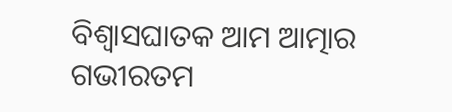ବିଶ୍ୱାସଘାତକ ଆମ ଆତ୍ମାର ଗଭୀରତମ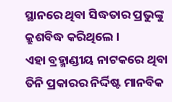ସ୍ଥାନରେ ଥିବା ସିଦ୍ଧତାର ପ୍ରଭୁଙ୍କୁ କ୍ରୁଶବିଦ୍ଧ କରିଥିଲେ ।
ଏହା ବ୍ରହ୍ମାଣ୍ଡୀୟ ନାଟକରେ ଥିବା ତିନି ପ୍ରକାରର ନିର୍ଦ୍ଦିଷ୍ଟ ମାନବିକ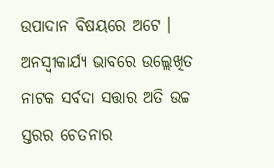ଉପାଦାନ ବିଷୟରେ ଅଟେ ।
ଅନସ୍ୱୀକାର୍ଯ୍ୟ ଭାବରେ ଉଲ୍ଲେଖିତ ନାଟକ ସର୍ବଦା ସତ୍ତାର ଅତି ଉଚ୍ଚ ସ୍ତରର ଚେତନାର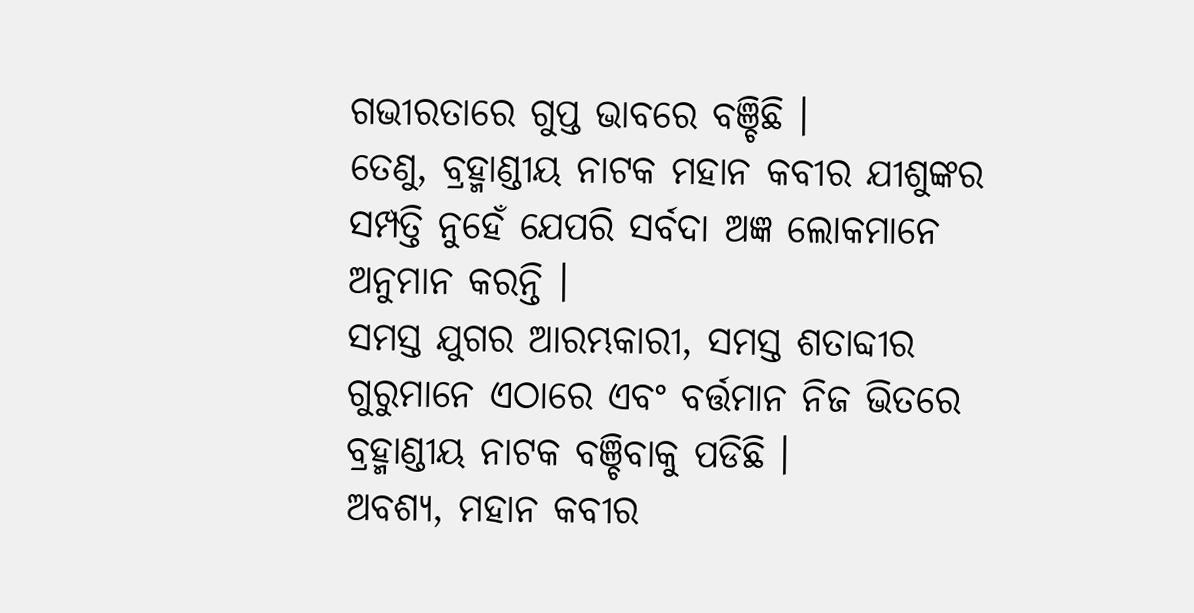ଗଭୀରତାରେ ଗୁପ୍ତ ଭାବରେ ବଞ୍ଚିଛି ।
ତେଣୁ, ବ୍ରହ୍ମାଣ୍ଡୀୟ ନାଟକ ମହାନ କବୀର ଯୀଶୁଙ୍କର ସମ୍ପତ୍ତି ନୁହେଁ ଯେପରି ସର୍ବଦା ଅଜ୍ଞ ଲୋକମାନେ ଅନୁମାନ କରନ୍ତି ।
ସମସ୍ତ ଯୁଗର ଆରମ୍ଭକାରୀ, ସମସ୍ତ ଶତାବ୍ଦୀର ଗୁରୁମାନେ ଏଠାରେ ଏବଂ ବର୍ତ୍ତମାନ ନିଜ ଭିତରେ ବ୍ରହ୍ମାଣ୍ଡୀୟ ନାଟକ ବଞ୍ଚିବାକୁ ପଡିଛି ।
ଅବଶ୍ୟ, ମହାନ କବୀର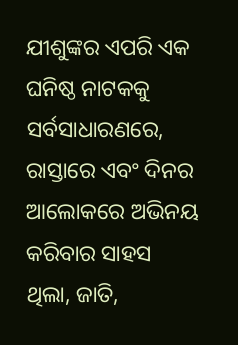ଯୀଶୁଙ୍କର ଏପରି ଏକ ଘନିଷ୍ଠ ନାଟକକୁ ସର୍ବସାଧାରଣରେ, ରାସ୍ତାରେ ଏବଂ ଦିନର ଆଲୋକରେ ଅଭିନୟ କରିବାର ସାହସ ଥିଲା, ଜାତି,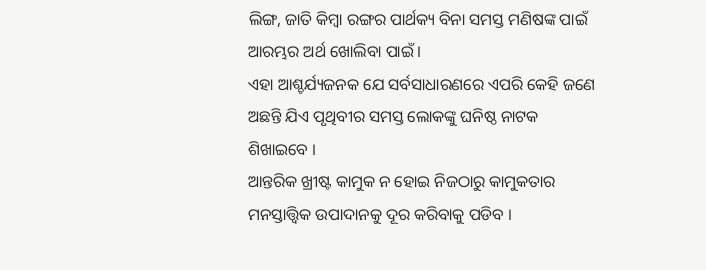ଲିଙ୍ଗ, ଜାତି କିମ୍ବା ରଙ୍ଗର ପାର୍ଥକ୍ୟ ବିନା ସମସ୍ତ ମଣିଷଙ୍କ ପାଇଁ ଆରମ୍ଭର ଅର୍ଥ ଖୋଲିବା ପାଇଁ ।
ଏହା ଆଶ୍ଚର୍ଯ୍ୟଜନକ ଯେ ସର୍ବସାଧାରଣରେ ଏପରି କେହି ଜଣେ ଅଛନ୍ତି ଯିଏ ପୃଥିବୀର ସମସ୍ତ ଲୋକଙ୍କୁ ଘନିଷ୍ଠ ନାଟକ ଶିଖାଇବେ ।
ଆନ୍ତରିକ ଖ୍ରୀଷ୍ଟ କାମୁକ ନ ହୋଇ ନିଜଠାରୁ କାମୁକତାର ମନସ୍ତାତ୍ତ୍ଵିକ ଉପାଦାନକୁ ଦୂର କରିବାକୁ ପଡିବ ।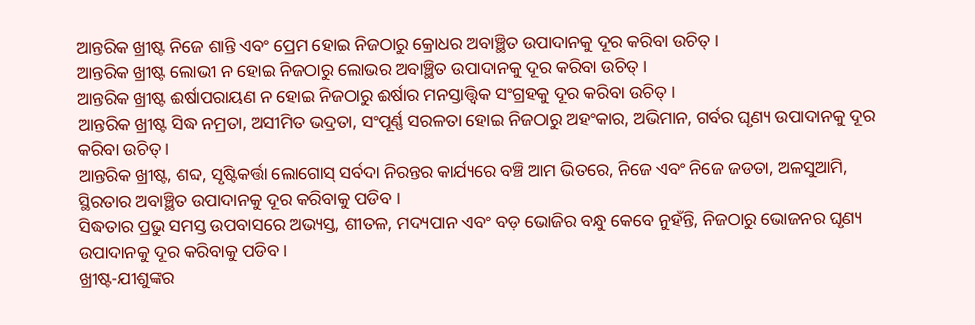ଆନ୍ତରିକ ଖ୍ରୀଷ୍ଟ ନିଜେ ଶାନ୍ତି ଏବଂ ପ୍ରେମ ହୋଇ ନିଜଠାରୁ କ୍ରୋଧର ଅବାଞ୍ଛିତ ଉପାଦାନକୁ ଦୂର କରିବା ଉଚିତ୍ ।
ଆନ୍ତରିକ ଖ୍ରୀଷ୍ଟ ଲୋଭୀ ନ ହୋଇ ନିଜଠାରୁ ଲୋଭର ଅବାଞ୍ଛିତ ଉପାଦାନକୁ ଦୂର କରିବା ଉଚିତ୍ ।
ଆନ୍ତରିକ ଖ୍ରୀଷ୍ଟ ଈର୍ଷାପରାୟଣ ନ ହୋଇ ନିଜଠାରୁ ଈର୍ଷାର ମନସ୍ତାତ୍ତ୍ଵିକ ସଂଗ୍ରହକୁ ଦୂର କରିବା ଉଚିତ୍ ।
ଆନ୍ତରିକ ଖ୍ରୀଷ୍ଟ ସିଦ୍ଧ ନମ୍ରତା, ଅସୀମିତ ଭଦ୍ରତା, ସଂପୂର୍ଣ୍ଣ ସରଳତା ହୋଇ ନିଜଠାରୁ ଅହଂକାର, ଅଭିମାନ, ଗର୍ବର ଘୃଣ୍ୟ ଉପାଦାନକୁ ଦୂର କରିବା ଉଚିତ୍ ।
ଆନ୍ତରିକ ଖ୍ରୀଷ୍ଟ, ଶବ୍ଦ, ସୃଷ୍ଟିକର୍ତ୍ତା ଲୋଗୋସ୍ ସର୍ବଦା ନିରନ୍ତର କାର୍ଯ୍ୟରେ ବଞ୍ଚି ଆମ ଭିତରେ, ନିଜେ ଏବଂ ନିଜେ ଜଡତା, ଅଳସୁଆମି, ସ୍ଥିରତାର ଅବାଞ୍ଛିତ ଉପାଦାନକୁ ଦୂର କରିବାକୁ ପଡିବ ।
ସିଦ୍ଧତାର ପ୍ରଭୁ ସମସ୍ତ ଉପବାସରେ ଅଭ୍ୟସ୍ତ, ଶୀତଳ, ମଦ୍ୟପାନ ଏବଂ ବଡ଼ ଭୋଜିର ବନ୍ଧୁ କେବେ ନୁହଁନ୍ତି, ନିଜଠାରୁ ଭୋଜନର ଘୃଣ୍ୟ ଉପାଦାନକୁ ଦୂର କରିବାକୁ ପଡିବ ।
ଖ୍ରୀଷ୍ଟ-ଯୀଶୁଙ୍କର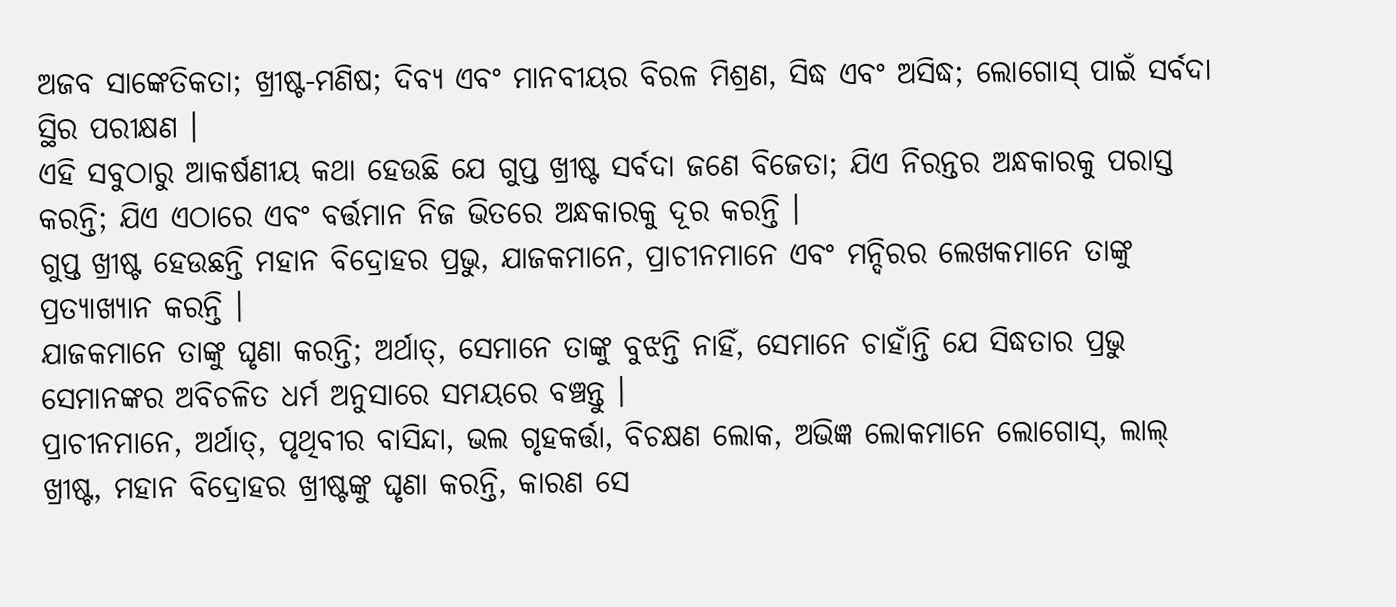ଅଜବ ସାଙ୍କେତିକତା; ଖ୍ରୀଷ୍ଟ-ମଣିଷ; ଦିବ୍ୟ ଏବଂ ମାନବୀୟର ବିରଳ ମିଶ୍ରଣ, ସିଦ୍ଧ ଏବଂ ଅସିଦ୍ଧ; ଲୋଗୋସ୍ ପାଇଁ ସର୍ବଦା ସ୍ଥିର ପରୀକ୍ଷଣ ।
ଏହି ସବୁଠାରୁ ଆକର୍ଷଣୀୟ କଥା ହେଉଛି ଯେ ଗୁପ୍ତ ଖ୍ରୀଷ୍ଟ ସର୍ବଦା ଜଣେ ବିଜେତା; ଯିଏ ନିରନ୍ତର ଅନ୍ଧକାରକୁ ପରାସ୍ତ କରନ୍ତି; ଯିଏ ଏଠାରେ ଏବଂ ବର୍ତ୍ତମାନ ନିଜ ଭିତରେ ଅନ୍ଧକାରକୁ ଦୂର କରନ୍ତି ।
ଗୁପ୍ତ ଖ୍ରୀଷ୍ଟ ହେଉଛନ୍ତି ମହାନ ବିଦ୍ରୋହର ପ୍ରଭୁ, ଯାଜକମାନେ, ପ୍ରାଚୀନମାନେ ଏବଂ ମନ୍ଦିରର ଲେଖକମାନେ ତାଙ୍କୁ ପ୍ରତ୍ୟାଖ୍ୟାନ କରନ୍ତି ।
ଯାଜକମାନେ ତାଙ୍କୁ ଘୃଣା କରନ୍ତି; ଅର୍ଥାତ୍, ସେମାନେ ତାଙ୍କୁ ବୁଝନ୍ତି ନାହିଁ, ସେମାନେ ଚାହାଁନ୍ତି ଯେ ସିଦ୍ଧତାର ପ୍ରଭୁ ସେମାନଙ୍କର ଅବିଚଳିତ ଧର୍ମ ଅନୁସାରେ ସମୟରେ ବଞ୍ଚନ୍ତୁ ।
ପ୍ରାଚୀନମାନେ, ଅର୍ଥାତ୍, ପୃଥିବୀର ବାସିନ୍ଦା, ଭଲ ଗୃହକର୍ତ୍ତା, ବିଚକ୍ଷଣ ଲୋକ, ଅଭିଜ୍ଞ ଲୋକମାନେ ଲୋଗୋସ୍, ଲାଲ୍ ଖ୍ରୀଷ୍ଟ, ମହାନ ବିଦ୍ରୋହର ଖ୍ରୀଷ୍ଟଙ୍କୁ ଘୃଣା କରନ୍ତି, କାରଣ ସେ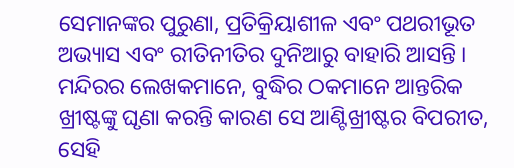ସେମାନଙ୍କର ପୁରୁଣା, ପ୍ରତିକ୍ରିୟାଶୀଳ ଏବଂ ପଥରୀଭୂତ ଅଭ୍ୟାସ ଏବଂ ରୀତିନୀତିର ଦୁନିଆରୁ ବାହାରି ଆସନ୍ତି ।
ମନ୍ଦିରର ଲେଖକମାନେ, ବୁଦ୍ଧିର ଠକମାନେ ଆନ୍ତରିକ ଖ୍ରୀଷ୍ଟଙ୍କୁ ଘୃଣା କରନ୍ତି କାରଣ ସେ ଆଣ୍ଟିଖ୍ରୀଷ୍ଟର ବିପରୀତ, ସେହି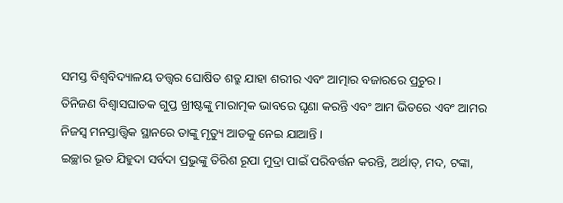ସମସ୍ତ ବିଶ୍ୱବିଦ୍ୟାଳୟ ତତ୍ତ୍ଵର ଘୋଷିତ ଶତ୍ରୁ ଯାହା ଶରୀର ଏବଂ ଆତ୍ମାର ବଜାରରେ ପ୍ରଚୁର ।
ତିନିଜଣ ବିଶ୍ୱାସଘାତକ ଗୁପ୍ତ ଖ୍ରୀଷ୍ଟଙ୍କୁ ମାରାତ୍ମକ ଭାବରେ ଘୃଣା କରନ୍ତି ଏବଂ ଆମ ଭିତରେ ଏବଂ ଆମର ନିଜସ୍ୱ ମନସ୍ତାତ୍ତ୍ଵିକ ସ୍ଥାନରେ ତାଙ୍କୁ ମୃତ୍ୟୁ ଆଡକୁ ନେଇ ଯାଆନ୍ତି ।
ଇଚ୍ଛାର ଭୂତ ଯିହୁଦା ସର୍ବଦା ପ୍ରଭୁଙ୍କୁ ତିରିଶ ରୂପା ମୁଦ୍ରା ପାଇଁ ପରିବର୍ତ୍ତନ କରନ୍ତି, ଅର୍ଥାତ୍, ମଦ, ଟଙ୍କା,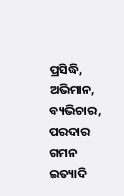ପ୍ରସିଦ୍ଧି, ଅଭିମାନ, ବ୍ୟଭିଚାର, ପରଦାର ଗମନ ଇତ୍ୟାଦି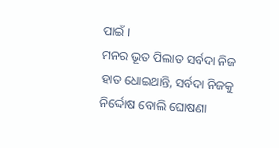ପାଇଁ ।
ମନର ଭୂତ ପିଲାତ ସର୍ବଦା ନିଜ ହାତ ଧୋଇଥାନ୍ତି, ସର୍ବଦା ନିଜକୁ ନିର୍ଦ୍ଦୋଷ ବୋଲି ଘୋଷଣା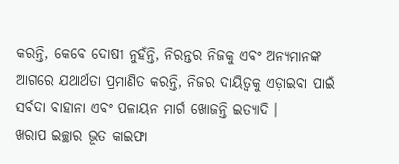କରନ୍ତି, କେବେ ଦୋଷୀ ନୁହଁନ୍ତି, ନିରନ୍ତର ନିଜକୁ ଏବଂ ଅନ୍ୟମାନଙ୍କ ଆଗରେ ଯଥାର୍ଥତା ପ୍ରମାଣିତ କରନ୍ତି, ନିଜର ଦାୟିତ୍ୱକୁ ଏଡ଼ାଇବା ପାଇଁ ସର୍ବଦା ବାହାନା ଏବଂ ପଳାୟନ ମାର୍ଗ ଖୋଜନ୍ତି ଇତ୍ୟାଦି ।
ଖରାପ ଇଚ୍ଛାର ଭୂତ କାଇଫା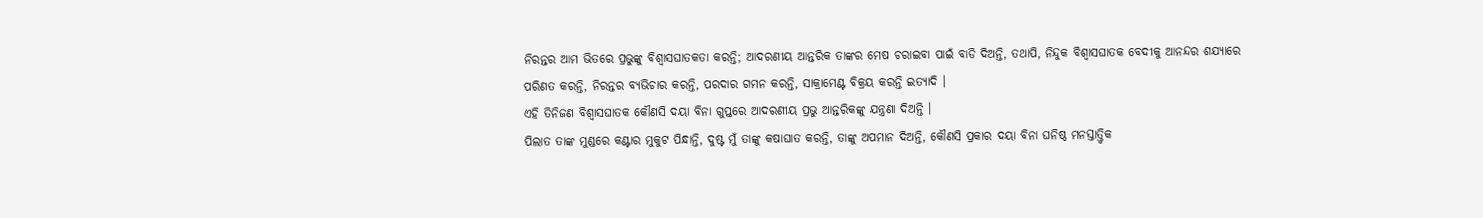ନିରନ୍ତର ଆମ ଭିତରେ ପ୍ରଭୁଙ୍କୁ ବିଶ୍ୱାସଘାତକତା କରନ୍ତି; ଆଦରଣୀୟ ଆନ୍ତରିକ ତାଙ୍କର ମେଷ ଚରାଇବା ପାଇଁ ବାଡି ଦିଅନ୍ତି, ତଥାପି, ନିନ୍ଦୁକ ବିଶ୍ୱାସଘାତକ ବେଦୀକୁ ଆନନ୍ଦର ଶଯ୍ୟାରେ ପରିଣତ କରନ୍ତି, ନିରନ୍ତର ବ୍ୟଭିଚାର କରନ୍ତି, ପରଦାର ଗମନ କରନ୍ତି, ସାକ୍ରାମେଣ୍ଟ ବିକ୍ରୟ କରନ୍ତି ଇତ୍ୟାଦି ।
ଏହି ତିନିଜଣ ବିଶ୍ୱାସଘାତକ କୌଣସି ଦୟା ବିନା ଗୁପ୍ତରେ ଆଦରଣୀୟ ପ୍ରଭୁ ଆନ୍ତରିକଙ୍କୁ ଯନ୍ତ୍ରଣା ଦିଅନ୍ତି ।
ପିଲାତ ତାଙ୍କ ମୁଣ୍ଡରେ କଣ୍ଟାର ମୁକୁଟ ପିନ୍ଧାନ୍ତି, ଦୁଷ୍ଟ ମୁଁ ତାଙ୍କୁ କଷାଘାତ କରନ୍ତି, ତାଙ୍କୁ ଅପମାନ ଦିଅନ୍ତି, କୌଣସି ପ୍ରକାର ଦୟା ବିନା ଘନିଷ୍ଠ ମନସ୍ତାତ୍ତ୍ଵିକ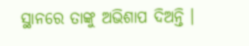ସ୍ଥାନରେ ତାଙ୍କୁ ଅଭିଶାପ ଦିଅନ୍ତି ।